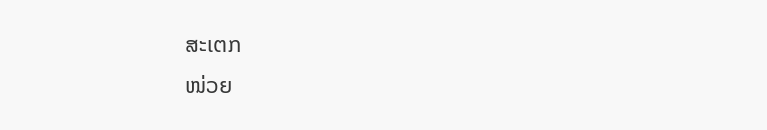ສະເຕກ
ໜ່ວຍ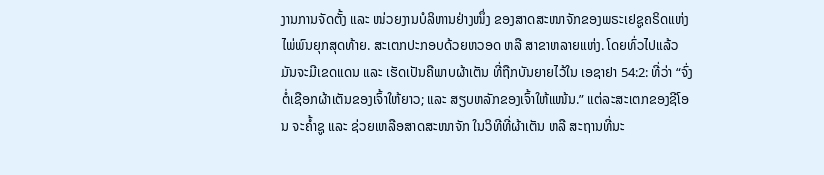ງານການຈັດຕັ້ງ ແລະ ໜ່ວຍງານບໍລິຫານຢ່າງໜຶ່ງ ຂອງສາດສະໜາຈັກຂອງພຣະເຢຊູຄຣິດແຫ່ງໄພ່ພົນຍຸກສຸດທ້າຍ. ສະເຕກປະກອບດ້ວຍຫວອດ ຫລື ສາຂາຫລາຍແຫ່ງ. ໂດຍທົ່ວໄປແລ້ວ ມັນຈະມີເຂດແດນ ແລະ ເຮັດເປັນຄືພາບຜ້າເຕັນ ທີ່ຖືກບັນຍາຍໄວ້ໃນ ເອຊາຢາ 54:2: ທີ່ວ່າ “ຈົ່ງຕໍ່ເຊືອກຜ້າເຕັນຂອງເຈົ້າໃຫ້ຍາວ; ແລະ ສຽບຫລັກຂອງເຈົ້າໃຫ້ແໜ້ນ.” ແຕ່ລະສະເຕກຂອງຊີໂອນ ຈະຄ້ຳຊູ ແລະ ຊ່ວຍເຫລືອສາດສະໜາຈັກ ໃນວິທີທີ່ຜ້າເຕັນ ຫລື ສະຖານທີ່ນະ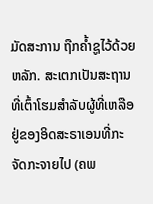ມັດສະການ ຖືກຄ້ຳຊູໄວ້ດ້ວຍຫລັກ. ສະເຕກເປັນສະຖານທີ່ເຕົ້າໂຮມສຳລັບຜູ້ທີ່ເຫລືອຢູ່ຂອງອິດສະຣາເອນທີ່ກະຈັດກະຈາຍໄປ (ຄພ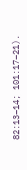82:13–14; 101:17–21).